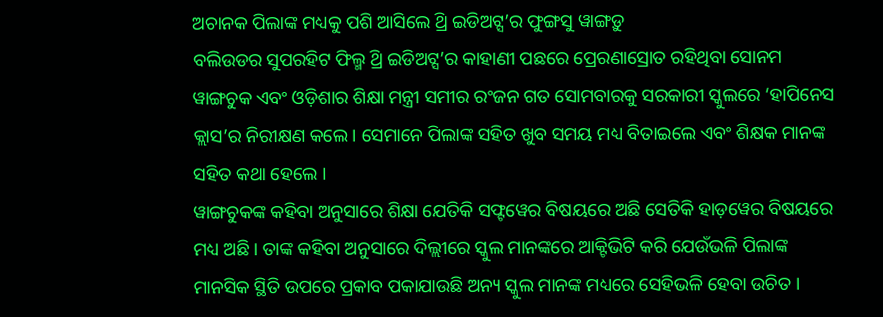ଅଚାନକ ପିଲାଙ୍କ ମଧ୍ୟକୁ ପଶି ଆସିଲେ ଥ୍ରି ଇଡିଅଟ୍ସ’ର ଫୁଙ୍ଗସୁ ୱାଙ୍ଗଡ଼ୁ
ବଲିଉଡର ସୁପରହିଟ ଫିଲ୍ମ ଥ୍ରି ଇଡିଅଟ୍ସ’ର କାହାଣୀ ପଛରେ ପ୍ରେରଣାସ୍ରୋତ ରହିଥିବା ସୋନମ ୱାଙ୍ଗଚୁକ ଏବଂ ଓଡ଼ିଶାର ଶିକ୍ଷା ମନ୍ତ୍ରୀ ସମୀର ରଂଜନ ଗତ ସୋମବାରକୁ ସରକାରୀ ସ୍କୁଲରେ ‘ହାପିନେସ କ୍ଲାସ’ର ନିରୀକ୍ଷଣ କଲେ । ସେମାନେ ପିଲାଙ୍କ ସହିତ ଖୁବ ସମୟ ମଧ୍ୟ ବିତାଇଲେ ଏବଂ ଶିକ୍ଷକ ମାନଙ୍କ ସହିତ କଥା ହେଲେ ।
ୱାଙ୍ଗଚୁକଙ୍କ କହିବା ଅନୁସାରେ ଶିକ୍ଷା ଯେତିକି ସଫ୍ଟୱେର ବିଷୟରେ ଅଛି ସେତିକି ହାଡ଼ୱେର ବିଷୟରେ ମଧ୍ୟ ଅଛି । ତାଙ୍କ କହିବା ଅନୁସାରେ ଦିଲ୍ଲୀରେ ସ୍କୁଲ ମାନଙ୍କରେ ଆକ୍ଟିଭିଟି କରି ଯେଉଁଭଳି ପିଲାଙ୍କ ମାନସିକ ସ୍ଥିତି ଉପରେ ପ୍ରକାବ ପକାଯାଉଛି ଅନ୍ୟ ସ୍କୁଲ ମାନଙ୍କ ମଧ୍ୟରେ ସେହିଭଳି ହେବା ଉଚିତ ।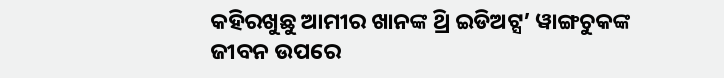କହିରଖୁଛୁ ଆମୀର ଖାନଙ୍କ ଥ୍ରି ଇଡିଅଟ୍ସ’ ୱାଙ୍ଗଚୁକଙ୍କ ଜୀବନ ଉପରେ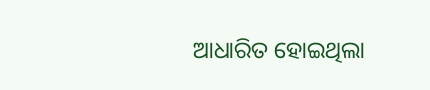ଆଧାରିତ ହୋଇଥିଲା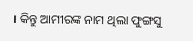। କିନ୍ତୁ ଆମୀରଙ୍କ ନାମ ଥିଲା ଫୁଙ୍ଗସୁ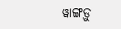ୱାଙ୍ଗଡ଼ୁ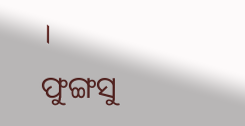।
ଫୁଙ୍ଗସୁ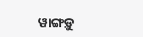ୱାଙ୍ଗଡ଼ୁ